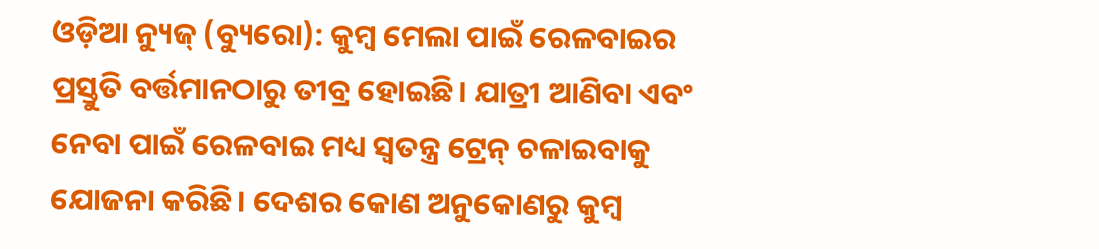ଓଡ଼ିଆ ନ୍ୟୁଜ୍ (ବ୍ୟୁରୋ): କୁମ୍ବ ମେଲା ପାଇଁ ରେଳବାଇର ପ୍ରସ୍ତୁତି ବର୍ତ୍ତମାନଠାରୁ ତୀବ୍ର ହୋଇଛି। ଯାତ୍ରୀ ଆଣିବା ଏବଂ ନେବା ପାଇଁ ରେଳବାଇ ମଧ୍ୟ ସ୍ୱତନ୍ତ୍ର ଟ୍ରେନ୍ ଚଳାଇବାକୁ ଯୋଜନା କରିଛି। ଦେଶର କୋଣ ଅନୁକୋଣରୁ କୁମ୍ବ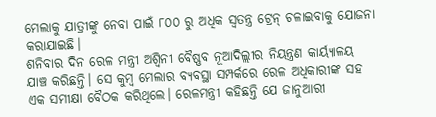ମେଲାକୁ ଯାତ୍ରୀଙ୍କୁ ନେବା ପାଇଁ ୮୦୦ ରୁ ଅଧିକ ସ୍ୱତନ୍ତ୍ର ଟ୍ରେନ୍ ଚଳାଇବାକୁ ଯୋଜନା କରାଯାଇଛି।
ଶନିବାର ଦିନ ରେଳ ମନ୍ତ୍ରୀ ଅଶ୍ୱିନୀ ବୈଷ୍ଣବ ନୂଆଦିଲ୍ଲୀର ନିୟନ୍ତ୍ରଣ କାର୍ୟ୍ୟାଳୟ ଯାଞ୍ଚ କରିଛନ୍ତି। ସେ କୁମ୍ବ ମେଲାର ବ୍ୟବସ୍ଥା ସମ୍ପର୍କରେ ରେଳ ଅଧିକାରୀଙ୍କ ସହ ଏକ ସମୀକ୍ଷା ବୈଠକ କରିଥିଲେ। ରେଳମନ୍ତ୍ରୀ କହିଛନ୍ତି ଯେ ଜାନୁଆରୀ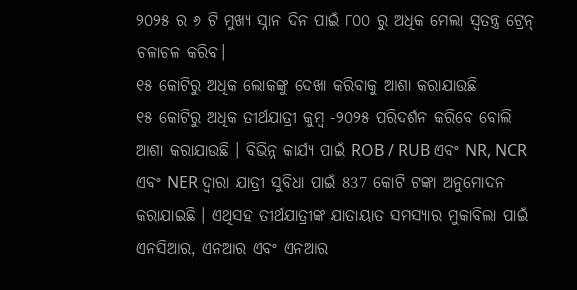୨୦୨୫ ର ୬ ଟି ମୁଖ୍ୟ ସ୍ନାନ ଦିନ ପାଇଁ ୮୦୦ ରୁ ଅଧିକ ମେଲା ସ୍ୱତନ୍ତ୍ର ଟ୍ରେନ୍ ଚଳାଚଳ କରିବ।
୧୫ କୋଟିରୁ ଅଧିକ ଲୋକଙ୍କୁ ଦେଖା କରିବାକୁ ଆଶା କରାଯାଉଛି
୧୫ କୋଟିରୁ ଅଧିକ ତୀର୍ଥଯାତ୍ରୀ କୁମ୍ବ -୨୦୨୫ ପରିଦର୍ଶନ କରିବେ ବୋଲି ଆଶା କରାଯାଉଛି । ବିଭିନ୍ନ କାର୍ଯ୍ୟ ପାଇଁ ROB / RUB ଏବଂ NR, NCR ଏବଂ NER ଦ୍ୱାରା ଯାତ୍ରୀ ସୁବିଧା ପାଇଁ 837 କୋଟି ଟଙ୍କା ଅନୁମୋଦନ କରାଯାଇଛି । ଏଥିସହ ତୀର୍ଥଯାତ୍ରୀଙ୍କ ଯାତାୟାତ ସମସ୍ୟାର ମୁକାବିଲା ପାଇଁ ଏନସିଆର, ଏନଆର ଏବଂ ଏନଆର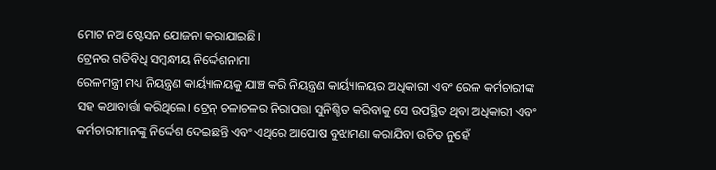ମୋଟ ନଅ ଷ୍ଟେସନ ଯୋଜନା କରାଯାଇଛି।
ଟ୍ରେନର ଗତିବିଧି ସମ୍ବନ୍ଧୀୟ ନିର୍ଦ୍ଦେଶନାମା
ରେଳମନ୍ତ୍ରୀ ମଧ୍ୟ ନିୟନ୍ତ୍ରଣ କାର୍ୟ୍ୟାଳୟକୁ ଯାଞ୍ଚ କରି ନିୟନ୍ତ୍ରଣ କାର୍ୟ୍ୟାଳୟର ଅଧିକାରୀ ଏବଂ ରେଳ କର୍ମଚାରୀଙ୍କ ସହ କଥାବାର୍ତ୍ତା କରିଥିଲେ। ଟ୍ରେନ୍ ଚଳାଚଳର ନିରାପତ୍ତା ସୁନିଶ୍ଚିତ କରିବାକୁ ସେ ଉପସ୍ଥିତ ଥିବା ଅଧିକାରୀ ଏବଂ କର୍ମଚାରୀମାନଙ୍କୁ ନିର୍ଦ୍ଦେଶ ଦେଇଛନ୍ତି ଏବଂ ଏଥିରେ ଆପୋଷ ବୁଝାମଣା କରାଯିବା ଉଚିତ ନୁହେଁ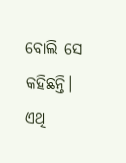ବୋଲି ସେ କହିଛନ୍ତି। ଏଥି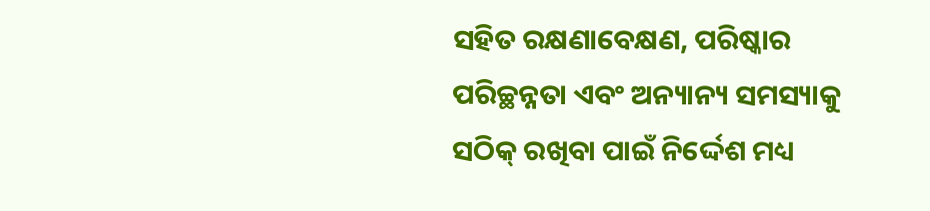ସହିତ ରକ୍ଷଣାବେକ୍ଷଣ, ପରିଷ୍କାର ପରିଚ୍ଛନ୍ନତା ଏବଂ ଅନ୍ୟାନ୍ୟ ସମସ୍ୟାକୁ ସଠିକ୍ ରଖିବା ପାଇଁ ନିର୍ଦ୍ଦେଶ ମଧ୍ୟ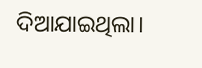ଦିଆଯାଇଥିଲା।